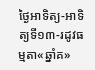ថ្ងៃអាទិត្យ-អាទិត្យទី១៣-រដូវធម្មតា«ឆ្នាំគ»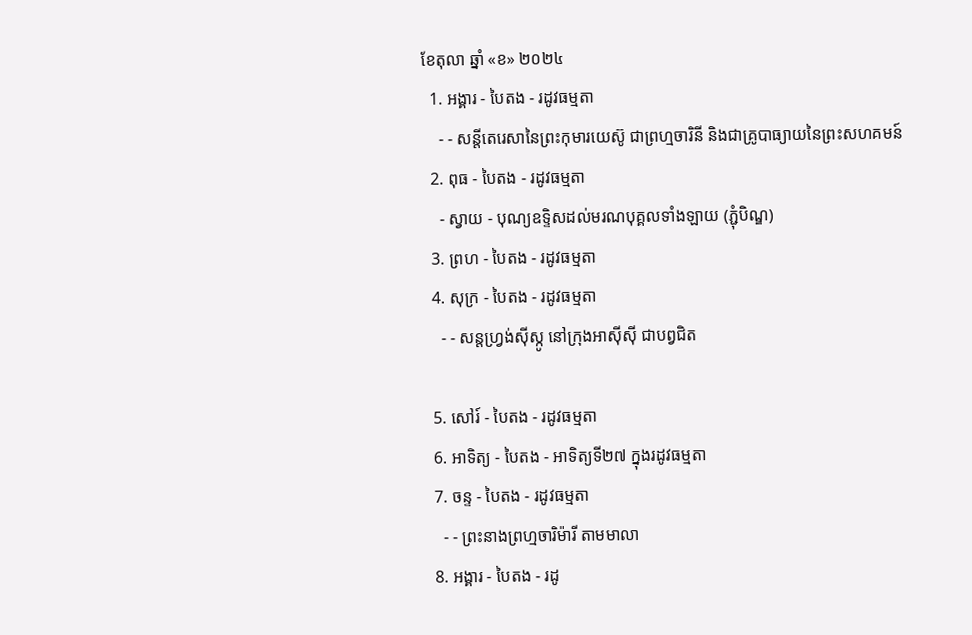ខែតុលា ឆ្នាំ «ខ» ២០២៤
  1. អង្គារ - បៃតង - រដូវធម្មតា
    - - សន្តីតេរេសានៃព្រះកុមារយេស៊ូ ជាព្រហ្មចារិនី និងជាគ្រូបាធ្យាយនៃព្រះសហគមន៍
  2. ពុធ - បៃតង - រដូវធម្មតា
    - ស្វាយ - បុណ្យឧទ្ទិសដល់មរណបុគ្គលទាំងឡាយ (ភ្ជុំបិណ្ឌ)
  3. ព្រហ - បៃតង - រដូវធម្មតា
  4. សុក្រ - បៃតង - រដូវធម្មតា
    - - សន្តហ្វ្រង់ស៊ីស្កូ នៅក្រុងអាស៊ីស៊ី ជាបព្វជិត

  5. សៅរ៍ - បៃតង - រដូវធម្មតា
  6. អាទិត្យ - បៃតង - អាទិត្យទី២៧ ក្នុងរដូវធម្មតា
  7. ចន្ទ - បៃតង - រដូវធម្មតា
    - - ព្រះនាងព្រហ្មចារិម៉ារី តាមមាលា
  8. អង្គារ - បៃតង - រដូ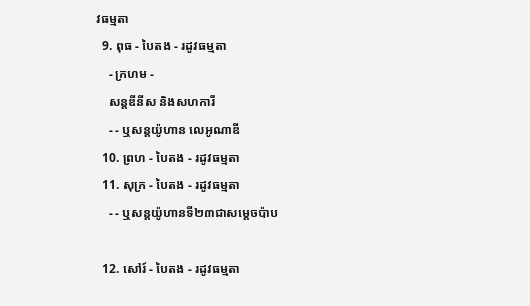វធម្មតា
  9. ពុធ - បៃតង - រដូវធម្មតា
    - ក្រហម -
    សន្តឌីនីស និងសហការី
    - - ឬសន្តយ៉ូហាន លេអូណាឌី
  10. ព្រហ - បៃតង - រដូវធម្មតា
  11. សុក្រ - បៃតង - រដូវធម្មតា
    - - ឬសន្តយ៉ូហានទី២៣ជាសម្តេចប៉ាប

  12. សៅរ៍ - បៃតង - រដូវធម្មតា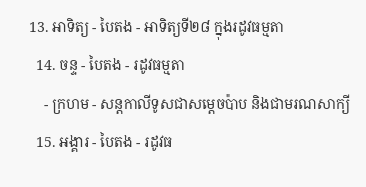13. អាទិត្យ - បៃតង - អាទិត្យទី២៨ ក្នុងរដូវធម្មតា
  14. ចន្ទ - បៃតង - រដូវធម្មតា
    - ក្រហម - សន្ដកាលីទូសជាសម្ដេចប៉ាប និងជាមរណសាក្យី
  15. អង្គារ - បៃតង - រដូវធ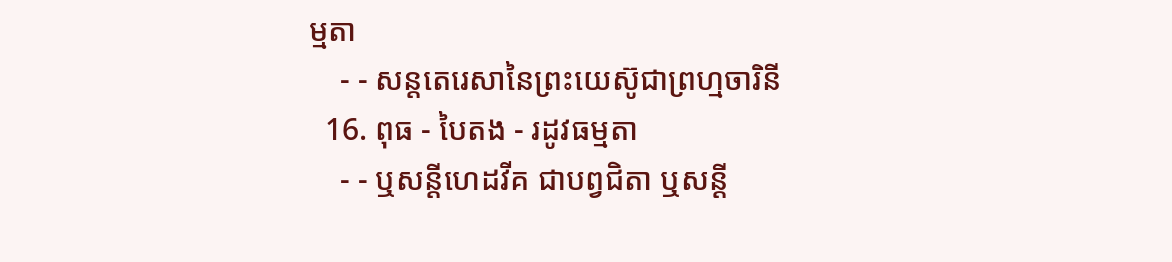ម្មតា
    - - សន្តតេរេសានៃព្រះយេស៊ូជាព្រហ្មចារិនី
  16. ពុធ - បៃតង - រដូវធម្មតា
    - - ឬសន្ដីហេដវីគ ជាបព្វជិតា ឬសន្ដី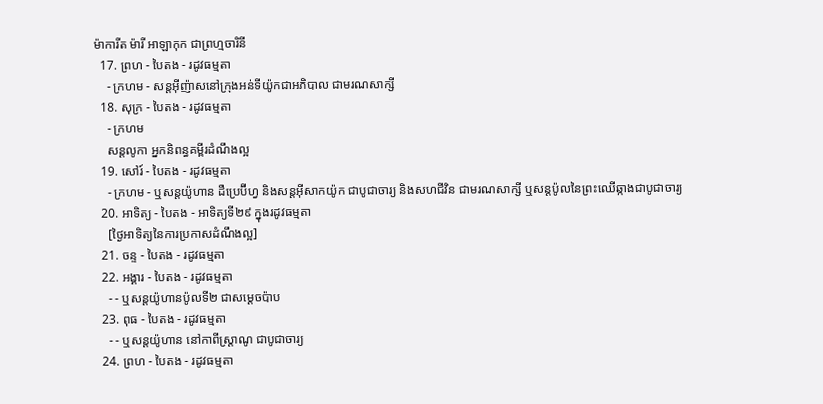ម៉ាការីត ម៉ារី អាឡាកុក ជាព្រហ្មចារិនី
  17. ព្រហ - បៃតង - រដូវធម្មតា
    - ក្រហម - សន្តអ៊ីញ៉ាសនៅក្រុងអន់ទីយ៉ូកជាអភិបាល ជាមរណសាក្សី
  18. សុក្រ - បៃតង - រដូវធម្មតា
    - ក្រហម
    សន្តលូកា អ្នកនិពន្ធគម្ពីរដំណឹងល្អ
  19. សៅរ៍ - បៃតង - រដូវធម្មតា
    - ក្រហម - ឬសន្ដយ៉ូហាន ដឺប្រេប៊ីហ្វ និងសន្ដអ៊ីសាកយ៉ូក ជាបូជាចារ្យ និងសហជីវិន ជាមរណសាក្សី ឬសន្ដប៉ូលនៃព្រះឈើឆ្កាងជាបូជាចារ្យ
  20. អាទិត្យ - បៃតង - អាទិត្យទី២៩ ក្នុងរដូវធម្មតា
    [ថ្ងៃអាទិត្យនៃការប្រកាសដំណឹងល្អ]
  21. ចន្ទ - បៃតង - រដូវធម្មតា
  22. អង្គារ - បៃតង - រដូវធម្មតា
    - - ឬសន្តយ៉ូហានប៉ូលទី២ ជាសម្ដេចប៉ាប
  23. ពុធ - បៃតង - រដូវធម្មតា
    - - ឬសន្ដយ៉ូហាន នៅកាពីស្រ្ដាណូ ជាបូជាចារ្យ
  24. ព្រហ - បៃតង - រដូវធម្មតា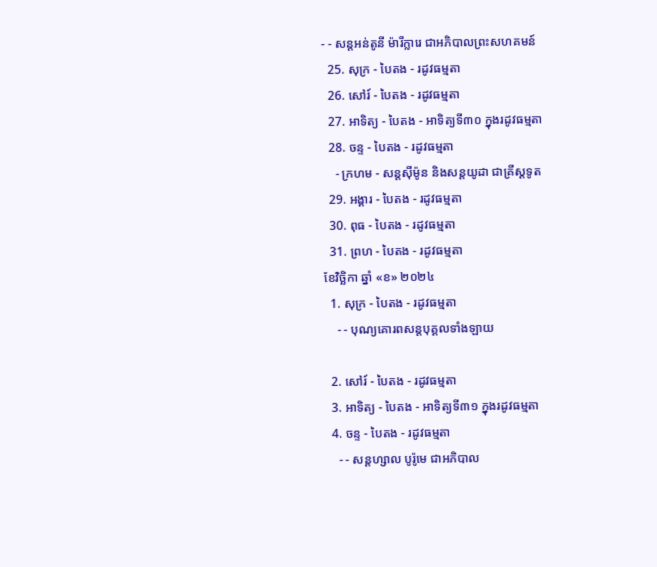- - សន្តអន់តូនី ម៉ារីក្លារេ ជាអភិបាលព្រះសហគមន៍
  25. សុក្រ - បៃតង - រដូវធម្មតា
  26. សៅរ៍ - បៃតង - រដូវធម្មតា
  27. អាទិត្យ - បៃតង - អាទិត្យទី៣០ ក្នុងរដូវធម្មតា
  28. ចន្ទ - បៃតង - រដូវធម្មតា
    - ក្រហម - សន្ដស៊ីម៉ូន និងសន្ដយូដា ជាគ្រីស្ដទូត
  29. អង្គារ - បៃតង - រដូវធម្មតា
  30. ពុធ - បៃតង - រដូវធម្មតា
  31. ព្រហ - បៃតង - រដូវធម្មតា
ខែវិច្ឆិកា ឆ្នាំ «ខ» ២០២៤
  1. សុក្រ - បៃតង - រដូវធម្មតា
    - - បុណ្យគោរពសន្ដបុគ្គលទាំងឡាយ

  2. សៅរ៍ - បៃតង - រដូវធម្មតា
  3. អាទិត្យ - បៃតង - អាទិត្យទី៣១ ក្នុងរដូវធម្មតា
  4. ចន្ទ - បៃតង - រដូវធម្មតា
    - - សន្ដហ្សាល បូរ៉ូមេ ជាអភិបាល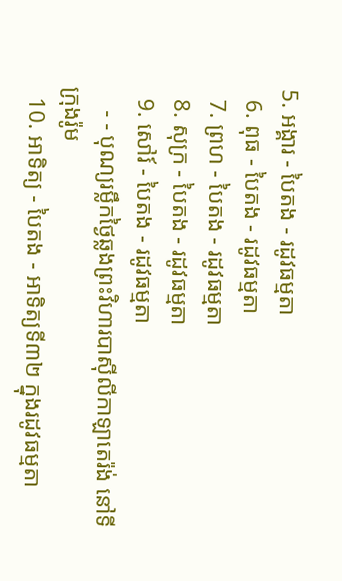5. អង្គារ - បៃតង - រដូវធម្មតា
  6. ពុធ - បៃតង - រដូវធម្មតា
  7. ព្រហ - បៃតង - រដូវធម្មតា
  8. សុក្រ - បៃតង - រដូវធម្មតា
  9. សៅរ៍ - បៃតង - រដូវធម្មតា
    - - បុណ្យរម្លឹកថ្ងៃឆ្លងព្រះវិហារបាស៊ីលីកាឡាតេរ៉ង់ នៅទីក្រុងរ៉ូម
  10. អាទិត្យ - បៃតង - អាទិត្យទី៣២ ក្នុងរដូវធម្មតា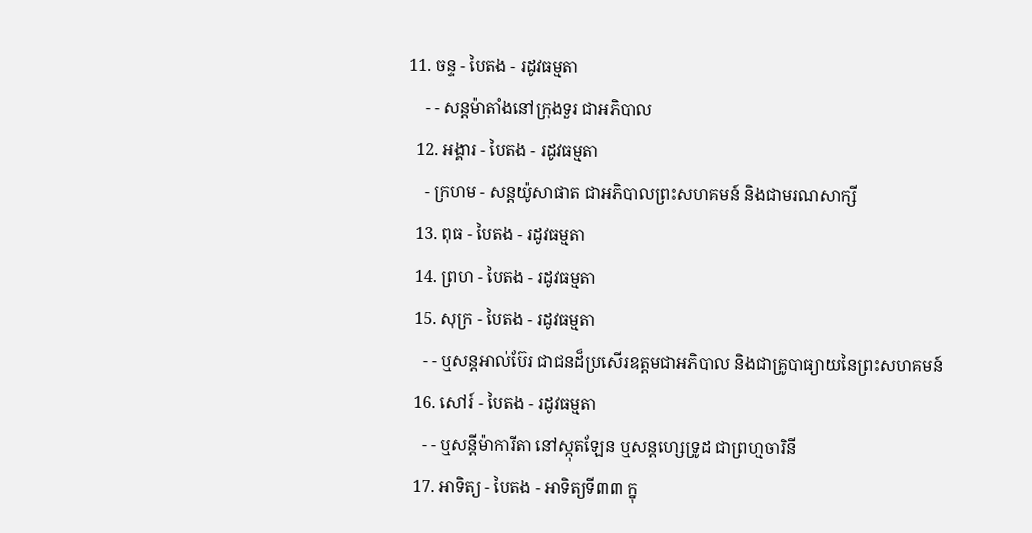11. ចន្ទ - បៃតង - រដូវធម្មតា
    - - សន្ដម៉ាតាំងនៅក្រុងទួរ ជាអភិបាល
  12. អង្គារ - បៃតង - រដូវធម្មតា
    - ក្រហម - សន្ដយ៉ូសាផាត ជាអភិបាលព្រះសហគមន៍ និងជាមរណសាក្សី
  13. ពុធ - បៃតង - រដូវធម្មតា
  14. ព្រហ - បៃតង - រដូវធម្មតា
  15. សុក្រ - បៃតង - រដូវធម្មតា
    - - ឬសន្ដអាល់ប៊ែរ ជាជនដ៏ប្រសើរឧត្ដមជាអភិបាល និងជាគ្រូបាធ្យាយនៃព្រះសហគមន៍
  16. សៅរ៍ - បៃតង - រដូវធម្មតា
    - - ឬសន្ដីម៉ាការីតា នៅស្កុតឡែន ឬសន្ដហ្សេទ្រូដ ជាព្រហ្មចារិនី
  17. អាទិត្យ - បៃតង - អាទិត្យទី៣៣ ក្នុ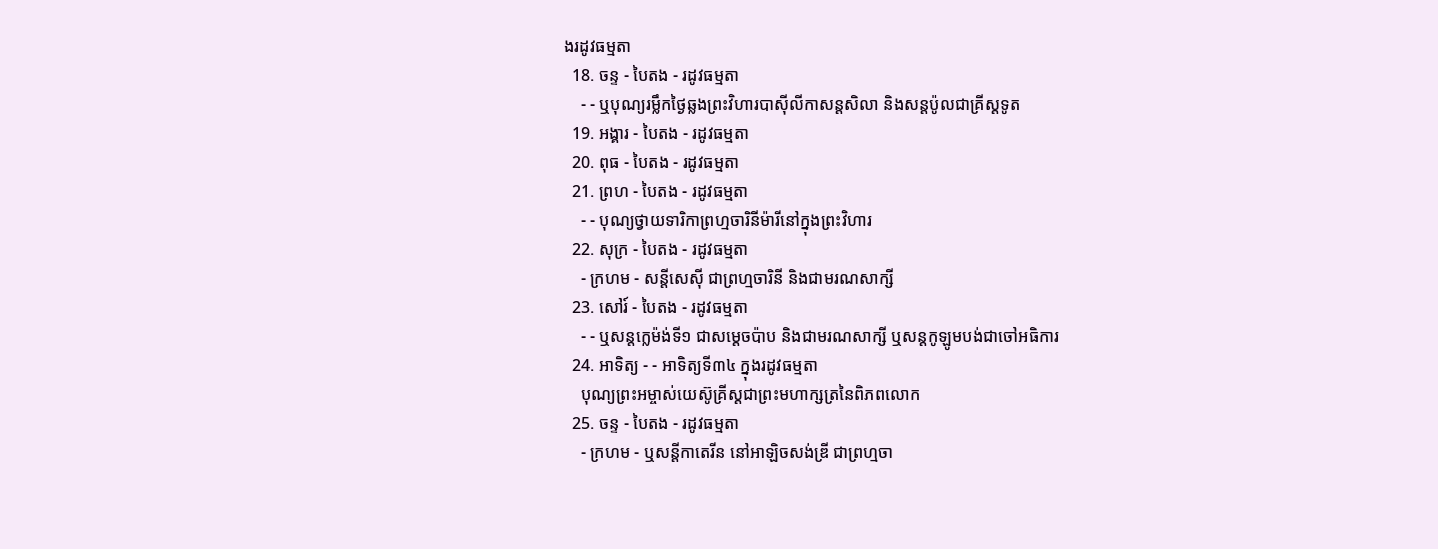ងរដូវធម្មតា
  18. ចន្ទ - បៃតង - រដូវធម្មតា
    - - ឬបុណ្យរម្លឹកថ្ងៃឆ្លងព្រះវិហារបាស៊ីលីកាសន្ដសិលា និងសន្ដប៉ូលជាគ្រីស្ដទូត
  19. អង្គារ - បៃតង - រដូវធម្មតា
  20. ពុធ - បៃតង - រដូវធម្មតា
  21. ព្រហ - បៃតង - រដូវធម្មតា
    - - បុណ្យថ្វាយទារិកាព្រហ្មចារិនីម៉ារីនៅក្នុងព្រះវិហារ
  22. សុក្រ - បៃតង - រដូវធម្មតា
    - ក្រហម - សន្ដីសេស៊ី ជាព្រហ្មចារិនី និងជាមរណសាក្សី
  23. សៅរ៍ - បៃតង - រដូវធម្មតា
    - - ឬសន្ដក្លេម៉ង់ទី១ ជាសម្ដេចប៉ាប និងជាមរណសាក្សី ឬសន្ដកូឡូមបង់ជាចៅអធិការ
  24. អាទិត្យ - - អាទិត្យទី៣៤ ក្នុងរដូវធម្មតា
    បុណ្យព្រះអម្ចាស់យេស៊ូគ្រីស្ដជាព្រះមហាក្សត្រនៃពិភពលោក
  25. ចន្ទ - បៃតង - រដូវធម្មតា
    - ក្រហម - ឬសន្ដីកាតេរីន នៅអាឡិចសង់ឌ្រី ជាព្រហ្មចា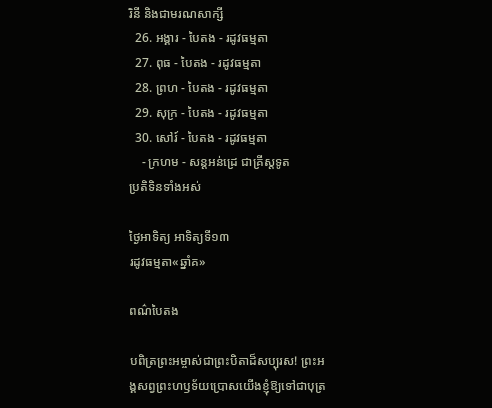រិនី និងជាមរណសាក្សី
  26. អង្គារ - បៃតង - រដូវធម្មតា
  27. ពុធ - បៃតង - រដូវធម្មតា
  28. ព្រហ - បៃតង - រដូវធម្មតា
  29. សុក្រ - បៃតង - រដូវធម្មតា
  30. សៅរ៍ - បៃតង - រដូវធម្មតា
    - ក្រហម - សន្ដអន់ដ្រេ ជាគ្រីស្ដទូត
ប្រតិទិនទាំងអស់

ថ្ងៃអាទិត្យ អាទិត្យទី១៣
រដូវធម្មតា«ឆ្នាំគ»

ពណ៌បៃតង

បពិត្រព្រះអម្ចាស់ជាព្រះបិតាដ៏សប្បុរស! ព្រះអង្គសព្វព្រះហឫទ័យប្រោសយើងខ្ញុំឱ្យទៅជាបុត្រ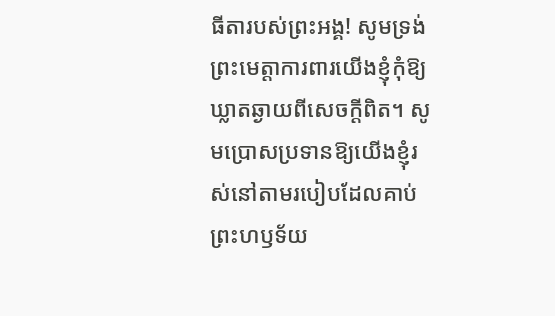ធីតារបស់ព្រះអង្គ! សូមទ្រង់ព្រះមេត្ដាការពារយើងខ្ញុំកុំឱ្យឃ្លាតឆ្ងាយពីសេចក្ដីពិត។ សូមប្រោសប្រទានឱ្យយើងខ្ញុំរស់នៅតាមរបៀបដែលគាប់ព្រះហឫទ័យ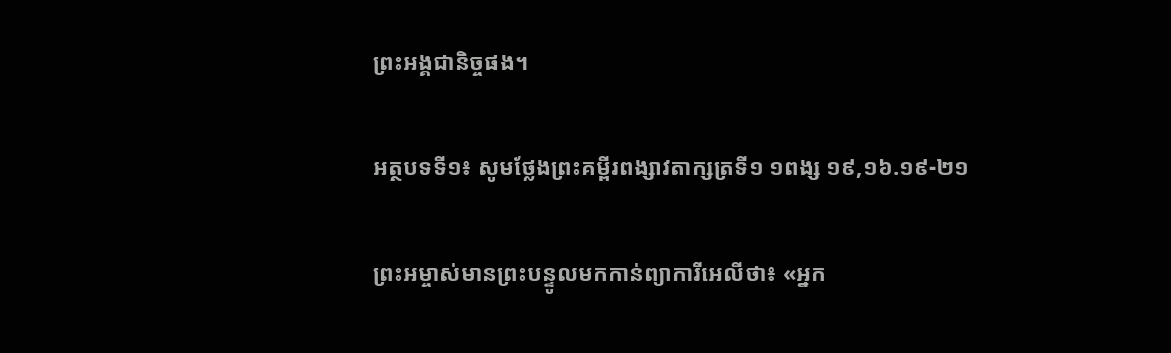ព្រះអង្គជានិច្ចផង។

អត្ថបទទី១៖ សូមថ្លែងព្រះគម្ពីរពង្សាវតាក្សត្រទី១ ១ពង្ស ១៩,១៦.១៩-២១

ព្រះអម្ចាស់មានព្រះបន្ទូលមកកាន់ព្យាការីអេលីថា៖ «អ្នក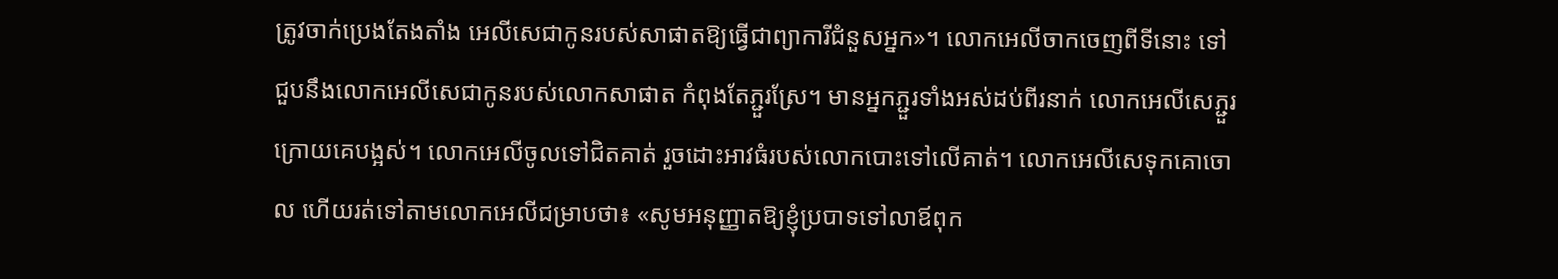ត្រូវចាក់ប្រេងតែងតាំង អេលីសេជាកូនរបស់សាផាតឱ្យធ្វើជាព្យាការីជំនួសអ្នក»។ លោកអេលីចាកចេញពីទីនោះ ទៅជួបនឹងលោកអេលីសេជាកូនរបស់លោកសាផាត កំពុងតែភ្ជួរស្រែ។ មានអ្នកភ្ជួរទាំងអស់ដប់ពីរនាក់ លោកអេលីសេភ្ជួរក្រោយគេបង្អស់។ លោកអេលីចូលទៅជិតគាត់ រួចដោះអាវធំរបស់លោកបោះទៅលើគាត់។ លោកអេលីសេទុកគោចោល ហើយរត់ទៅតាមលោកអេលីជម្រាបថា៖ «សូមអនុញ្ញាតឱ្យខ្ញុំប្របាទទៅលាឪពុក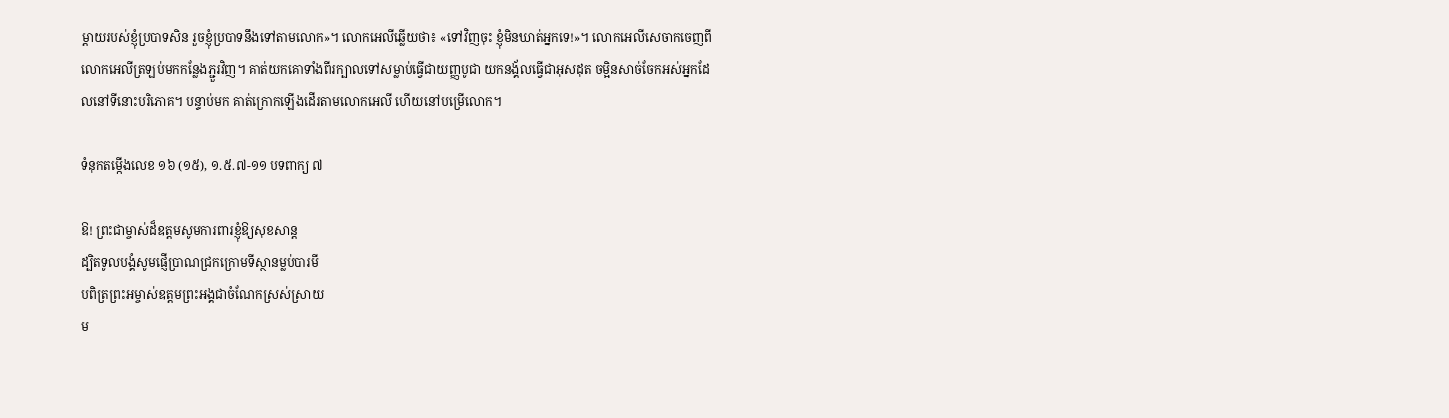ម្ដាយរបស់ខ្ញុំប្របាទសិន រួចខ្ញុំប្របាទនឹងទៅតាមលោក»។ លោកអេលីឆ្លើយថា៖ «ទៅវិញចុះ ខ្ញុំមិនឃាត់អ្នកទេ!»។ លោកអេលីសេចាកចេញពីលោកអេលីត្រឡប់មកកន្លែងភ្ជួរវិញ។ គាត់យកគោទាំងពីរក្បាលទៅសម្លាប់ធ្វើជាយញ្ញបូជា យកនង្គ័លធ្វើជាអុសដុត ចម្អិនសាច់ចែកអស់អ្នកដែលនៅទីនោះបរិភោគ។ បន្ទាប់មក គាត់ក្រោកឡើងដើរតាមលោកអេលី ហើយនៅបម្រើលោក។

ទំនុកតម្កើងលេខ ១៦ (១៥), ១.៥.៧-១១ បទពាក្យ ៧

ឱ! ព្រះជាម្ចាស់ដ៏ឧត្ដមសូមការពារខ្ញុំឱ្យសុខសាន្ដ
ដ្បិតទូលបង្គំសូមផ្ញើប្រាណជ្រកក្រោមទីស្ថានម្លប់បារមី
បពិត្រព្រះអម្ចាស់ឧត្ដមព្រះអង្គជាចំណែកស្រស់ស្រាយ
ម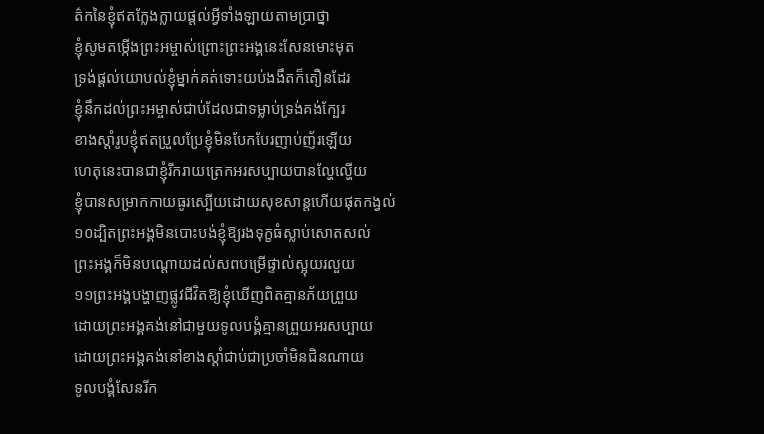ត៌កនៃខ្ញុំឥតក្លែងក្លាយផ្ដល់អ្វីទាំងឡាយតាមប្រាថ្នា
ខ្ញុំសូមតម្កើងព្រះអម្ចាស់ព្រោះព្រះអង្គនេះសែនមោះមុត
ទ្រង់ផ្ដល់យោបល់ខ្ញុំម្នាក់គត់ទោះយប់ងងឹតក៏តឿនដែរ
ខ្ញុំនឹកដល់ព្រះអម្ចាស់ជាប់ដែលជាទម្លាប់ទ្រង់គង់ក្បែរ
ខាងស្ដាំរូបខ្ញុំឥតប្រួលប្រែខ្ញុំមិនបែកបែរញាប់ញ័រឡើយ
ហេតុនេះបានជាខ្ញុំរីករាយត្រេកអរសប្បាយបានល្ហែល្ហើយ
ខ្ញុំបានសម្រាកកាយធូរស្បើយដោយសុខសាន្ដហើយផុតកង្វល់
១០ដ្បិតព្រះអង្គមិនបោះបង់ខ្ញុំឱ្យរងទុក្ខធំស្លាប់សោតសល់
ព្រះអង្គក៏មិនបណ្ដោយដល់សពបម្រើផ្ទាល់ស្អុយរលួយ
១១ព្រះអង្គបង្ហាញផ្លូវជីវិតឱ្យខ្ញុំឃើញពិតគ្មានភ័យព្រួយ
ដោយព្រះអង្គគង់នៅជាមួយទូលបង្គំគ្មានព្រួយអរសប្បាយ
ដោយព្រះអង្គគង់នៅខាងស្ដាំជាប់ជាប្រចាំមិនជិនណាយ
ទូលបង្គំសែនរីក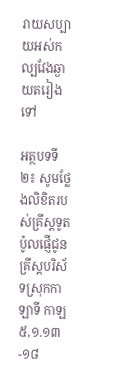រាយសប្បាយអស់កល្បវែងឆ្ងាយតរៀងទៅ

អត្ថបទទី២៖ សូមថ្លែងលិខិតរបស់គ្រីស្ដទូតប៉ូលផ្ញើជូនគ្រីស្ដបរិស័ទស្រុកកាឡាទី កាឡ ៥,១.១៣-១៨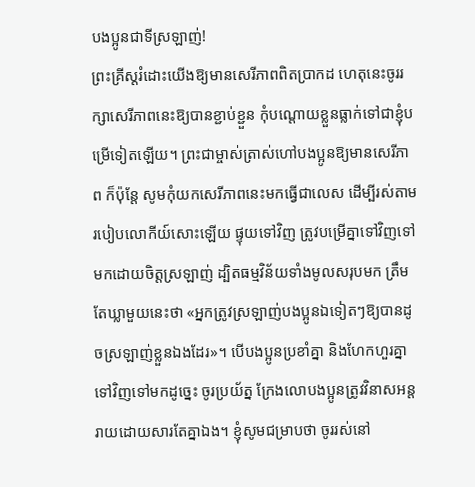បងប្អូនជាទីស្រឡាញ់!
ព្រះគ្រីស្ដរំដោះយើងឱ្យមានសេរីភាពពិតប្រាកដ ហេតុនេះចូររក្សាសេរីភាពនេះឱ្យបានខ្ជាប់ខ្ជួន កុំបណ្ដោយខ្លួនធ្លាក់ទៅជាខ្ញុំបម្រើទៀតឡើយ។ ព្រះជាម្ចាស់ត្រាស់ហៅបងប្អូនឱ្យមានសេរីភាព ក៏ប៉ុន្ដែ សូមកុំយកសេរីភាពនេះមកធ្វើជាលេស ដើម្បីរស់តាមរបៀបលោកីយ៍សោះឡើយ ផ្ទុយទៅវិញ ត្រូវបម្រើគ្នាទៅវិញទៅមកដោយចិត្ដស្រឡាញ់ ដ្បិតធម្មវិន័យទាំងមូលសរុបមក ត្រឹមតែឃ្លាមួយនេះថា «អ្នកត្រូវស្រឡាញ់បងប្អូនឯទៀតៗឱ្យបានដូចស្រឡាញ់ខ្លួនឯងដែរ»។ បើបងប្អូនប្រខាំគ្នា និងហែកហួរគ្នាទៅវិញទៅមកដូច្នេះ ចូរប្រយ័ត្ន ក្រែងលោបងប្អូនត្រូវវិនាសអន្ដរាយដោយសារតែគ្នាឯង។ ខ្ញុំសូមជម្រាបថា ចូររស់នៅ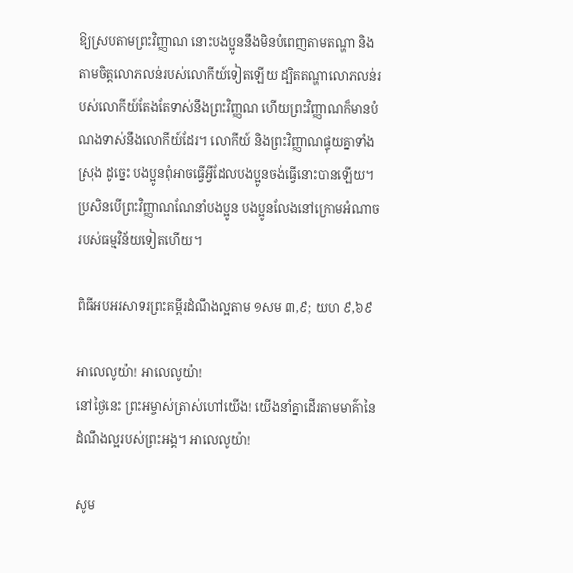ឱ្យស្របតាមព្រះវិញ្ញាណ នោះបងប្អូននឹងមិនបំពេញតាមតណ្ហា និងតាមចិត្ដលោភលន់របស់លោកីយ៍ទៀតឡើយ ដ្បិតតណ្ហាលោភលន់របស់លោកីយ៍តែងតែទាស់នឹងព្រះវិញ្ញណ ហើយព្រះវិញ្ញាណក៏មានបំណងទាស់នឹងលោកីយ៍ដែរ។ លោកីយ៍ និងព្រះវិញ្ញាណផ្ទុយគ្នាទាំងស្រុង ដូច្នេះ បងប្អូនពុំអាចធ្វើអ្វីដែលបងប្អូនចង់ធ្វើនោះបានឡើយ។ ប្រសិនបើព្រះវិញ្ញាណណែនាំបងប្អូន បងប្អូនលែងនៅក្រោមអំណាចរបស់ធម្មវិន័យទៀតហើយ។

ពិធីអបអរសាទរព្រះគម្ពីរដំណឹងល្អតាម ១សម ៣,៩; យហ ៩,៦៩

អាលេលូយ៉ា! អាលេលូយ៉ា!
នៅថ្ងៃនេះ ព្រះអម្ចាស់ត្រាស់ហៅយើង! យើងនាំគ្នាដើរតាមមាគ៌ានៃដំណឹងល្អរបស់ព្រះអង្គ។ អាលេលូយ៉ា!

សូម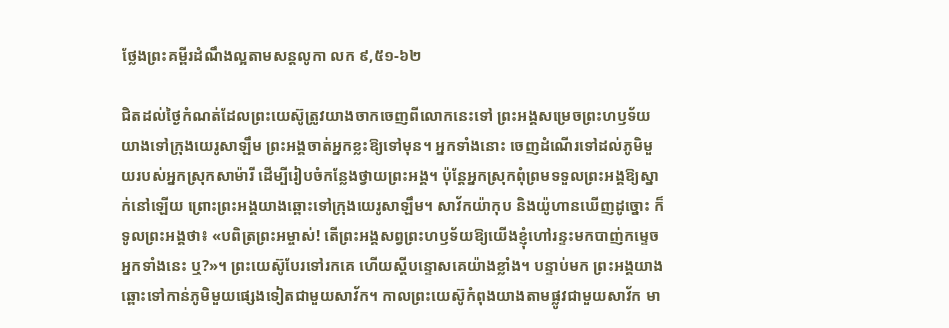ថ្លែងព្រះគម្ពីរដំណឹងល្អតាមសន្តលូកា លក ៩,៥១-៦២

ជិតដល់ថ្ងៃកំណត់ដែលព្រះយេស៊ូត្រូវយាងចាកចេញពីលោកនេះទៅ ព្រះអង្គសម្រេចព្រះហឫទ័យយាងទៅក្រុងយេរូសាឡឹម ព្រះអង្គចាត់អ្នកខ្លះឱ្យទៅមុន។ អ្នកទាំងនោះ ចេញដំណើរទៅដល់ភូមិមួយរបស់អ្នកស្រុកសាម៉ារី ដើម្បីរៀបចំកន្លែងថ្វាយព្រះអង្គ។ ប៉ុន្ដែអ្នកស្រុកពុំព្រមទទួលព្រះអង្គឱ្យស្នាក់នៅឡើយ ព្រោះព្រះអង្គយាងឆ្ពោះទៅក្រុងយេរូសាឡឹម។ សាវ័កយ៉ាកុប និងយ៉ូហានឃើញដូច្នោះ ក៏ទូលព្រះអង្គថា៖ «បពិត្រព្រះអម្ចាស់! តើព្រះអង្គសព្វព្រះហឫទ័យឱ្យយើងខ្ញុំហៅរន្ទះមកបាញ់កម្ទេចអ្នកទាំងនេះ ឬ?»។ ព្រះយេស៊ូបែរទៅរកគេ ហើយស្ដីបន្ទោសគេយ៉ាងខ្លាំង។ បន្ទាប់មក ព្រះអង្គយាងឆ្ពោះទៅកាន់ភូមិមួយផ្សេងទៀតជាមួយសាវ័ក។ កាលព្រះយេស៊ូកំពុងយាងតាមផ្លូវជាមួយសាវ័ក មា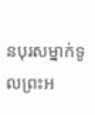នបុរសម្នាក់ទូលព្រះអ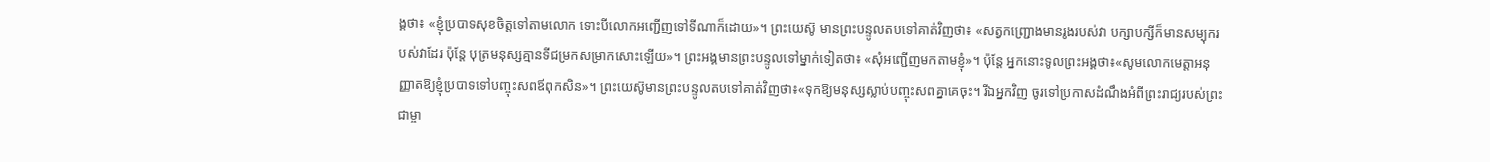ង្គថា៖ «ខ្ញុំប្របាទសុខចិត្ដទៅតាមលោក ទោះបីលោកអញ្ជើញទៅទីណាក៏ដោយ»។ ព្រះយេស៊ូ មានព្រះបន្ទូលតបទៅគាត់វិញថា៖ «សត្វកញ្ជ្រោងមានរូងរបស់វា បក្សាបក្សីក៏មានសម្បុករបស់វាដែរ ប៉ុន្ដែ បុត្រមនុស្សគ្មានទីជម្រកសម្រាកសោះឡើយ»។ ព្រះអង្គមានព្រះបន្ទូលទៅម្នាក់ទៀតថា៖ «សុំអញ្ជើញមកតាមខ្ញុំ»។ ប៉ុន្ដែ អ្នកនោះទូលព្រះអង្គថា៖«សូមលោកមេត្ដាអនុញ្ញាតឱ្យខ្ញុំប្របាទទៅបញ្ចុះសពឪពុកសិន»។ ព្រះយេស៊ូមានព្រះបន្ទូលតបទៅគាត់វិញថា៖«ទុកឱ្យមនុស្សស្លាប់បញ្ចុះសពគ្នាគេចុះ។ រីឯអ្នកវិញ ចូរទៅប្រកាសដំណឹងអំពីព្រះរាជ្យរបស់ព្រះជាម្ចា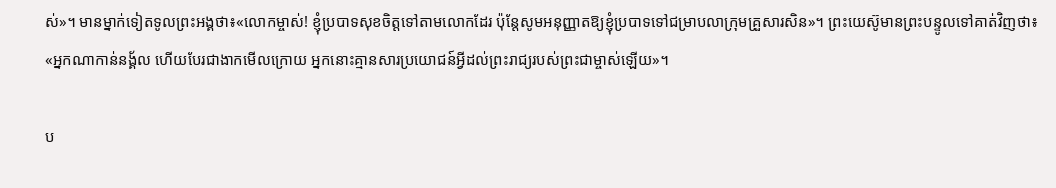ស់»។ មានម្នាក់ទៀតទូលព្រះអង្គថា៖«លោកម្ចាស់! ខ្ញុំប្របាទសុខចិត្ដទៅតាមលោកដែរ ប៉ុន្ដែសូមអនុញ្ញាតឱ្យខ្ញុំប្របាទទៅជម្រាបលាក្រុមគ្រួសារសិន»។ ព្រះយេស៊ូមានព្រះបន្ទូលទៅគាត់វិញថា៖ «អ្នកណាកាន់នង្គ័ល ហើយបែរជាងាកមើលក្រោយ អ្នកនោះគ្មានសារប្រយោជន៍អ្វីដល់ព្រះរាជ្យរបស់ព្រះជាម្ចាស់ឡើយ»។

ប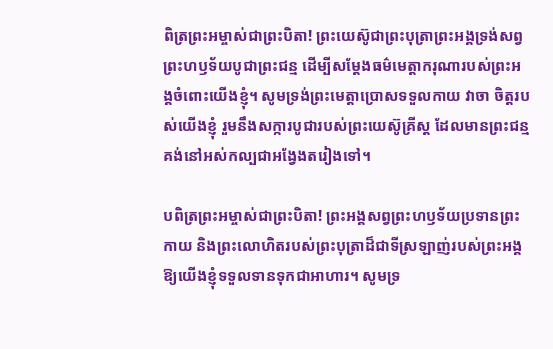ពិត្រព្រះអម្ចាស់ជាព្រះបិតា! ព្រះយេស៊ូជាព្រះបុត្រាព្រះអង្គទ្រង់សព្វព្រះហឫទ័យបូជាព្រះជន្ម ដើម្បីសម្តែងធម៌មេត្តាករុណារបស់ព្រះអង្គចំពោះយើងខ្ញុំ។ សូមទ្រង់ព្រះមេត្តាប្រោសទទួលកាយ វាចា ចិត្តរបស់យើងខ្ញុំ រួមនឹងសក្ការបូជារបស់ព្រះយេស៊ូគ្រីស្ត ដែលមានព្រះជន្មគង់នៅអស់កល្បជាអង្វែងតរៀងទៅ។

បពិត្រព្រះអម្ចាស់ជាព្រះបិតា! ព្រះអង្គសព្វព្រះហឫទ័យប្រទានព្រះកាយ និងព្រះលោហិតរបស់ព្រះបុត្រាដ៏ជាទីស្រឡាញ់របស់ព្រះអង្គឱ្យយើងខ្ញុំទទួលទានទុកជាអាហារ។ សូមទ្រ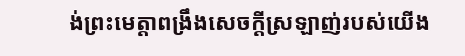ង់ព្រះមេត្តាពង្រឹងសេចក្តីស្រឡាញ់របស់យើង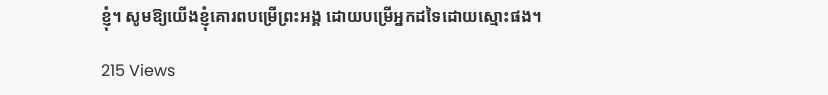ខ្ញុំ។ សូមឱ្យយើងខ្ញុំគោរពបម្រើព្រះអង្គ ដោយបម្រើអ្នកដទៃដោយស្មោះផង។

215 Views